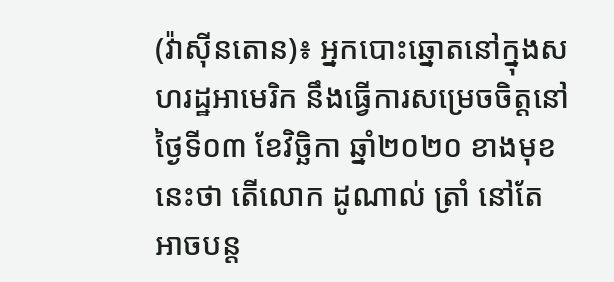(វ៉ាស៊ីនតោន)៖ អ្នកបោះឆ្នោតនៅក្នុងសហរដ្ឋអាមេរិក នឹងធ្វើការសម្រេចចិត្តនៅថ្ងៃទី០៣ ខែវិច្ឆិកា ឆ្នាំ២០២០ ខាងមុខនេះថា តើលោក ដូណាល់ ត្រាំ នៅតែអាចបន្ត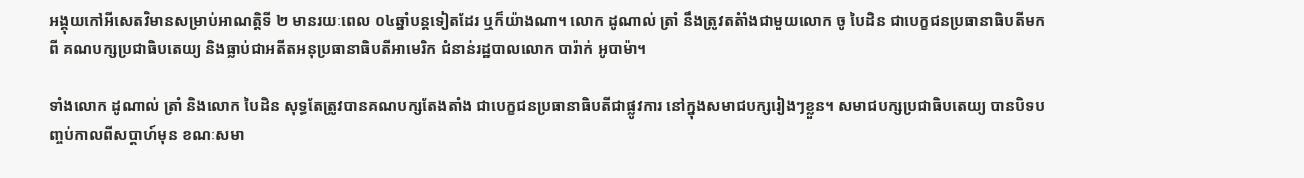អង្គុយកៅអីសេតវិមានសម្រាប់អាណត្តិទី ២ មានរយៈពេល ០៤ឆ្នាំបន្តទៀតដែរ ឬក៏យ៉ាងណា។ លោក ដូណាល់ ត្រាំ នឹងត្រូវតតំាំងជាមួយលោក ចូ បៃដិន ជាបេក្ខជនប្រធានាធិបតីមកពី គណបក្សប្រជាធិបតេយ្យ និងធ្លាប់ជាអតីតអនុប្រធានាធិបតីអាមេរិក ជំនាន់រដ្ឋបាលលោក បារ៉ាក់ អូបាម៉ា។

ទាំងលោក ដូណាល់ ត្រាំ និងលោក បៃដិន សុទ្ធតែត្រូវបានគណបក្សតែងតាំង ជាបេក្ខជនប្រធានាធិបតីជាផ្លូវការ នៅក្នុងសមាជបក្សរៀងៗខ្លួន។ សមាជបក្សប្រជាធិបតេយ្យ បានបិទបញ្ចប់កាលពីសប្ដាហ៍មុន ខណៈសមា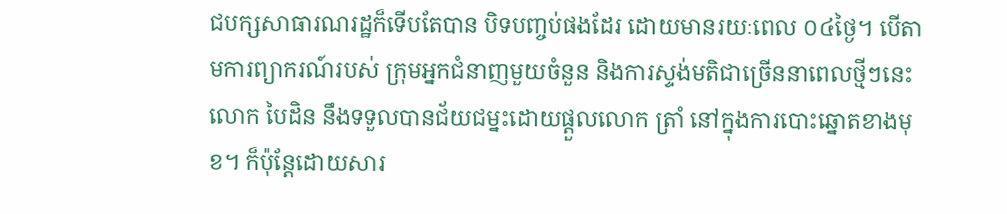ជបក្សសាធារណរដ្ឋក៏ទើបតែបាន បិទបញ្ចប់ផងដែរ ដោយមានរយៈពេល ០៤ថ្ងៃ។ បើតាមការព្យាករណ៍របស់ ក្រុមអ្នកជំនាញមួយចំនួន និងការស្ទង់មតិជាច្រើននាពេលថ្មីៗនេះ លោក បៃដិន នឹងទទួលបានជ័យជម្នះដោយផ្ដួលលោក ត្រាំ នៅក្នុងការបោះឆ្នោតខាងមុខ។ ក៏ប៉ុន្តែដោយសារ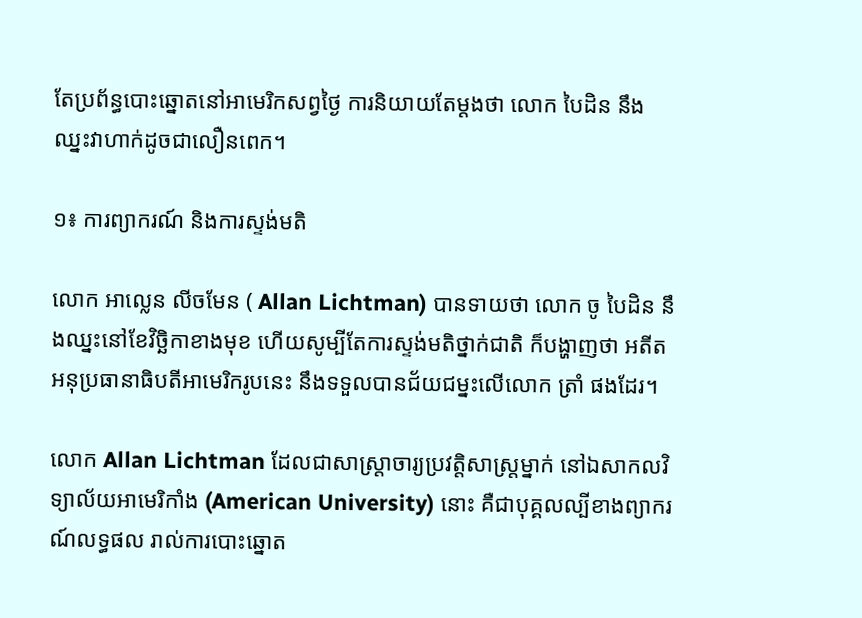តែប្រព័ន្ធបោះឆ្នោតនៅអាមេរិកសព្វថ្ងៃ ការនិយាយតែម្តងថា លោក បៃដិន នឹងឈ្នះវាហាក់ដូចជាលឿនពេក។

១៖ ការព្យាករណ៍ និងការស្ទង់មតិ

លោក អាល្លេន លីចមែន ( Allan Lichtman) បានទាយថា លោក ចូ បៃដិន នឹងឈ្នះនៅខែវិច្ឆិកាខាងមុខ ហើយសូម្បីតែការស្ទង់មតិថ្នាក់ជាតិ ក៏បង្ហាញថា អតីតអនុប្រធានាធិបតីអាមេរិករូបនេះ នឹងទទួលបានជ័យជម្នះលើលោក ត្រាំ ផងដែរ។

លោក Allan Lichtman ដែលជាសាស្រ្តាចារ្យប្រវត្តិសាស្រ្តម្នាក់ នៅឯសាកលវិទ្យាល័យអាមេរិកាំង (American University) នោះ គឺជាបុគ្គលល្បីខាងព្យាករណ៍លទ្ធផល រាល់ការបោះឆ្នោត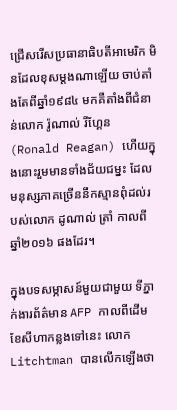ជ្រើសរើសប្រធានាធិបតីអាមេរិក មិនដែលខុសម្តងណាឡើយ ចាប់តាំងតែពីឆ្នាំ១៩៨៤ មកគឺតាំងពីជំនាន់លោក រ៉ូណាល់ រីហ្គែន (Ronald Reagan) ហើយក្នុងនោះរួមមានទាំងជ័យជម្នះ ដែលមនុស្សភាគច្រើននឹកស្មានពុំដល់របស់លោក ដូណាល់ ត្រាំ កាលពីឆ្នាំ២០១៦ ផងដែរ។

ក្នុងបទសម្ភាសន៍មួយជាមួយ ទីភ្នាក់ងារព័ត៌មាន AFP កាលពីដើមខែសីហាកន្លងទៅនេះ លោក Litchtman បានលើកឡើងថា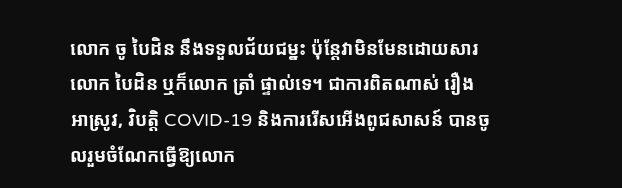លោក ចូ បៃដិន នឹងទទួលជ័យជម្នះ ប៉ុន្តែវាមិនមែនដោយសារលោក បៃដិន ឬក៏លោក ត្រាំ ផ្ទាល់ទេ។ ជាការពិតណាស់ រឿងអាស្រូវ, វិបត្តិ COVID-19 និងការរើសអើងពូជសាសន៍ បានចូលរួមចំណែកធ្វើឱ្យលោក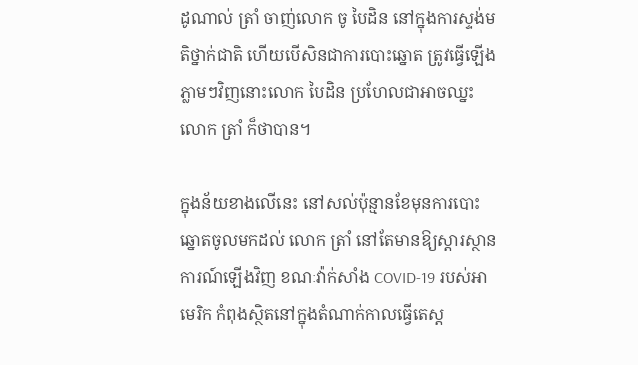ដូណាល់ ត្រាំ ចាញ់លោក ចូ បៃដិន នៅក្នុងការស្ទង់មតិថ្នាក់ជាតិ ហើយបើសិនជាការបោះឆ្នោត ត្រូវធ្វើឡើងភ្លាមៗវិញនោះលោក បៃដិន ប្រហែលជាអាចឈ្នះលោក ត្រាំ ក៏ថាបាន។

ក្នុងន័យខាងលើនេះ នៅសល់ប៉ុន្មានខែមុនការបោះឆ្នោតចូលមកដល់ លោក ត្រាំ នៅតែមានឱ្យស្ដារស្ថានការណ៍ឡើងវិញ ខណៈវ៉ាក់សាំង COVID-19 របស់អាមេរិក កំពុងស្ថិតនៅក្នុងតំណាក់កាលធ្វើតេស្ដ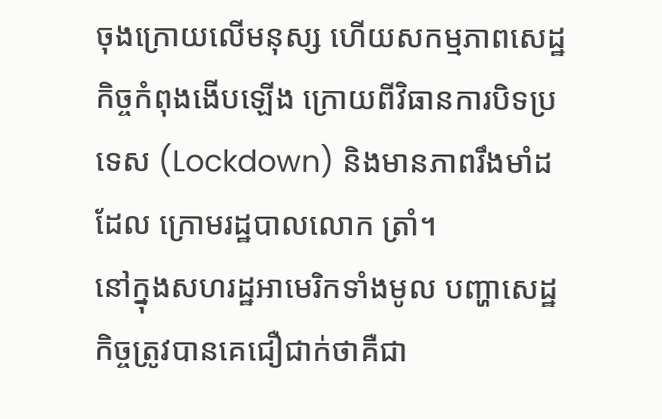ចុងក្រោយលើមនុស្ស ហើយសកម្មភាពសេដ្ឋកិច្ចកំពុងងើបឡើង ក្រោយពីវិធានការបិទប្រទេស (Lockdown) និងមានភាពរឹងមាំដដែល ក្រោមរដ្ឋបាលលោក ត្រាំ។
នៅក្នុងសហរដ្ឋអាមេរិកទាំងមូល បញ្ហាសេដ្ឋកិច្ចត្រូវបានគេជឿជាក់ថាគឺជា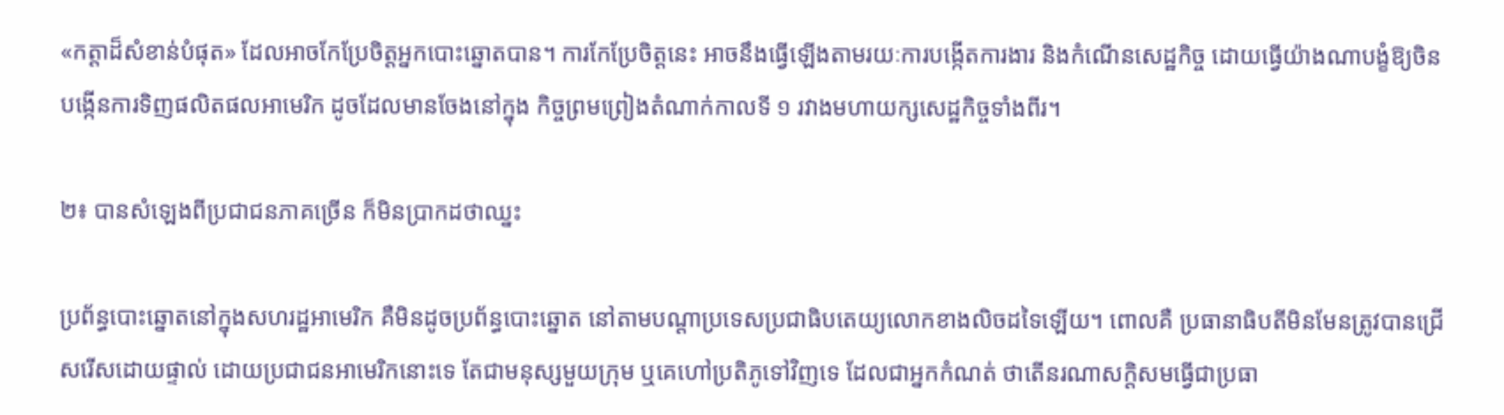«កត្តាដ៏សំខាន់បំផុត» ដែលអាចកែប្រែចិត្តអ្នកបោះឆ្នោតបាន។ ការកែប្រែចិត្តនេះ អាចនឹងធ្វើឡើងតាមរយៈការបង្កើតការងារ និងកំណើនសេដ្ឋកិច្ច ដោយធ្វើយ៉ាងណាបង្ខំឱ្យចិន បង្កើនការទិញផលិតផលអាមេរិក ដូចដែលមានចែងនៅក្នុង កិច្ចព្រមព្រៀងតំណាក់កាលទី ១ រវាងមហាយក្សសេដ្ឋកិច្ចទាំងពីរ។

២៖ បានសំឡេងពីប្រជាជនភាគច្រើន ក៏មិនប្រាកដថាឈ្នះ

ប្រព័ន្ធបោះឆ្នោតនៅក្នុងសហរដ្ឋអាមេរិក គឺមិនដូចប្រព័ន្ធបោះឆ្នោត នៅតាមបណ្ដាប្រទេសប្រជាធិបតេយ្យលោកខាងលិចដទៃឡើយ។ ពោលគឺ ប្រធានាធិបតីមិនមែនត្រូវបានជ្រើសរើសដោយផ្ទាល់ ដោយប្រជាជនអាមេរិកនោះទេ តែជាមនុស្សមួយក្រុម ឬគេហៅប្រតិភូទៅវិញទេ ដែលជាអ្នកកំណត់ ថាតើនរណាសក្តិសមធ្វើជាប្រធា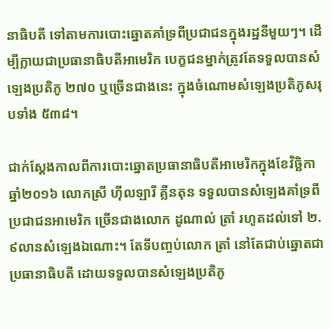នាធិបតី ទៅតាមការបោះឆ្នោតគាំទ្រពីប្រជាជនក្នុងរដ្ឋនីមួយៗ។ ដើម្បីក្លាយជាប្រធានាធិបតីអាមេរិក បេក្ខជនម្នាក់ត្រូវតែទទួលបានសំឡេងប្រតិភូ ២៧០ ឬច្រើនជាងនេះ ក្នុងចំណោមសំឡេងប្រតិភូសរុបទាំង ៥៣៨។

ជាក់ស្ដែងកាលពីការបោះឆ្នោតប្រធានាធិបតីអាមេរិកក្នុងខែវិច្ឆិកា ឆ្នាំ២០១៦ លោកស្រី ហ៊ីលឡារី គ្លីនតុន ទទួលបានសំឡេងគាំទ្រពីប្រជាជនអាមេរិក ច្រើនជាងលោក ដូណាល់ ត្រាំ រហូតដល់ទៅ ២.៩លានសំឡេងឯណោះ។ តែទីបញ្ចប់លោក ត្រាំ នៅតែជាប់ឆ្នោតជាប្រធានាធិបតី ដោយទទួលបានសំឡេងប្រតិភូ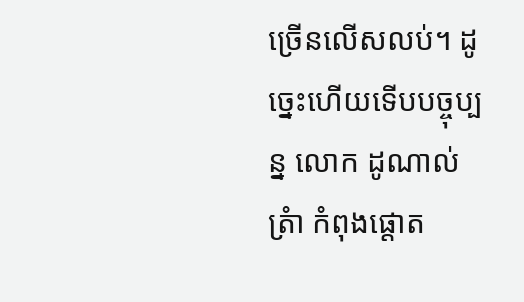ច្រើនលើសលប់។ ដូច្នេះហើយទើបបច្ចុប្បន្ន លោក ដូណាល់ ត្រំា កំពុងផ្ដោត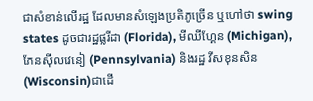ជាសំខាន់លើរដ្ឋ ដែលមានសំឡេងប្រតិភូច្រើន ឬហៅថា swing states ដូចជារដ្ឋផ្លរីដា (Florida), មីឈីហ្គែន (Michigan), ភែនស៊ីលវេនៀ (Pennsylvania) និងរដ្ឋ វីសខុនសិន (Wisconsin)ជាដើ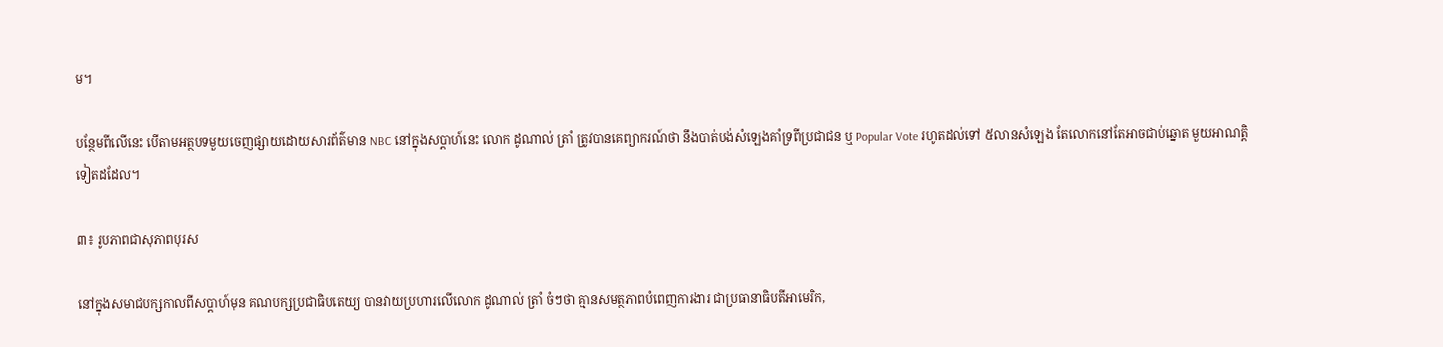ម។

បន្ថែមពីលើនេះ បើតាមអត្ថបទមួយចេញផ្សាយដោយសារព័ត៌មាន NBC នៅក្នុងសប្ដាហ៍នេះ លោក ដូណាល់ ត្រាំ ត្រូវបានគេព្យាករណ៍ថា នឹងបាត់បង់សំឡេងគាំទ្រពីប្រជាជន ឬ Popular Vote រហូតដល់ទៅ ៥លានសំឡេង តែលោកនៅតែអាចជាប់ឆ្នោត មួយអាណត្តិទៀតដដែល។

៣៖ រូបភាពជាសុភាពបុរស

នៅក្នុងសមាជបក្សកាលពីសប្ដាហ៍មុន គណបក្សប្រជាធិបតេយ្យ បានវាយប្រហារលើលោក ដូណាល់ ត្រាំ ចំៗថា គ្មានសមត្ថភាពបំពេញការងារ ជាប្រធានាធិបតីអាមេរិក,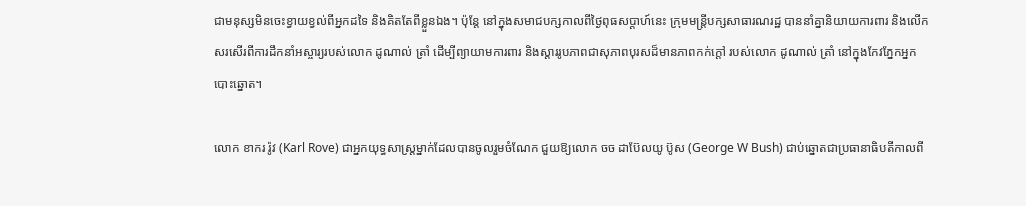ជាមនុស្សមិនចេះខ្វាយខ្វល់ពីអ្នកដទៃ និងគិតតែពីខ្លួនឯង។ ប៉ុន្តែ នៅក្នុងសមាជបក្សកាលពីថ្ងៃពុធសប្ដាហ៍នេះ ក្រុមមន្ត្រីបក្សសាធារណរដ្ឋ បាននាំគ្នានិយាយការពារ និងលើកសរសើរពីការដឹកនាំអស្ចារ្យរបស់លោក ដូណាល់ ត្រាំ ដើម្បីព្យាយាមការពារ និងស្ដាររូបភាពជាសុភាពបុរសដ៏មានភាពកក់ក្ដៅ របស់លោក ដូណាល់ ត្រាំ នៅក្នុងកែវភ្នែកអ្នកបោះឆ្នោត។

លោក ខាករ រ៉ូវ (Karl Rove) ជាអ្នកយុទ្ធសាស្រ្តម្នាក់ដែលបានចូលរួមចំណែក ជួយឱ្យលោក ចច ដាប៊ែលយូ ប៊ូស (George W Bush) ជាប់ឆ្នោតជាប្រធានាធិបតីកាលពី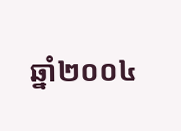ឆ្នាំ២០០៤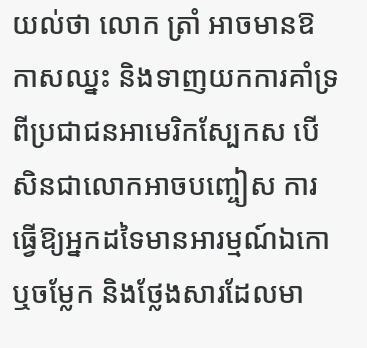យល់ថា លោក ត្រាំ អាចមានឱកាសឈ្នះ និងទាញយកការគាំទ្រពីប្រជាជនអាមេរិកស្បែកស បើសិនជាលោកអាចបញ្ចៀស ការធ្វើឱ្យអ្នកដទៃមានអារម្មណ៍ឯកោ ឬចម្លែក និងថ្លែងសារដែលមា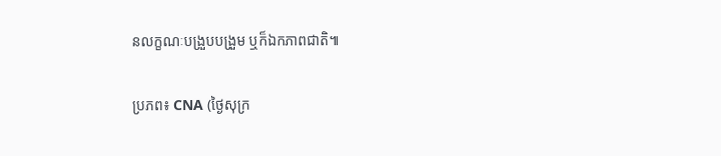នលក្ខណៈបង្រួបបង្រួម ឬក៏ឯកភាពជាតិ៕

ប្រភព៖ CNA (ថ្ងៃសុក្រ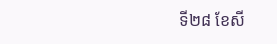ទី២៨ ខែសី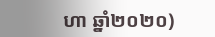ហា ឆ្នាំ២០២០)